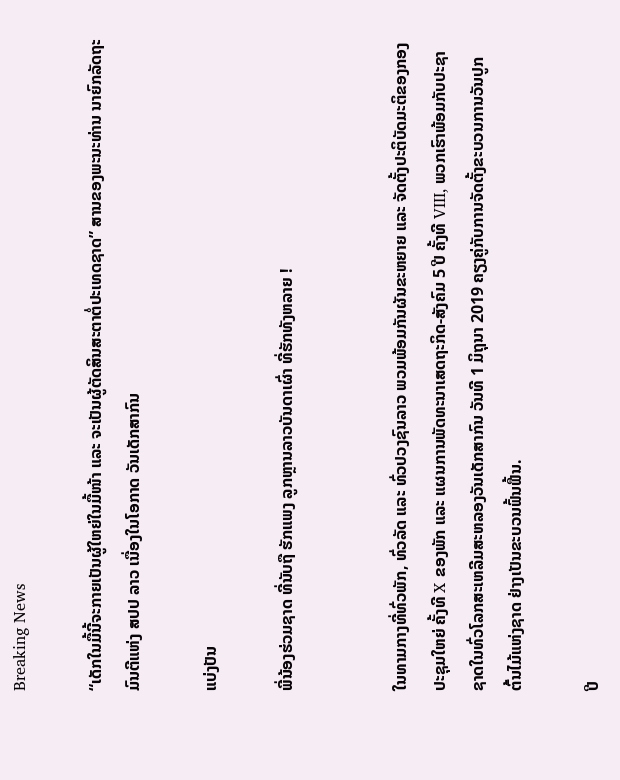Breaking News

“ເດັກໃນມື້ນີ້ຈະກາຍເປັນຜູ້ໃຫຍ່ໃນມື້ໜ້າ ແລະ ຈະເປັນຜູ້ຕັດສິນສະຕາຕໍ່ປະເທດຊາດ” ສານຂອງພະນະທ່ານ ນາຍົກລັດຖະມົນຕີແຫ່ງ ສປປ ລາວ ເນື່ອງໃນໂອກາດ ວັນເດັກສາກົນ

ແບ່ງປັນ

ພີ່ນ້ອງຮ່ວມຊາດ ທີ່ນັບຖື ຮັກແພງ ລູກຫຼານລາວບັນດາເຜົ່າ ທີ່ຮັກທັງຫລາຍ !


ໃນທາມກາງທີ່ທົ່ວພັກ, ທົ່ວລັດ ແລະ ທົ່ວປວງຊົນລາວ ພວມພ້ອມກັນຜັນຂະຫຍາຍ ແລະ ຈັດຕັ້ງປະຕິບັດມະຕິຂອງກອງປະຊຸມໃຫຍ່ ຄັ້ງທີ X ຂອງພັກ ແລະ ແຜນການພັດທະນາເສດຖະກິດ-ສັງຄົມ 5 ປີ ຄັ້ງທີ VIII, ພວກເຮົາພ້ອມກັບປະຊາຊາດໃນທົ່ວໂລກສະເຫລີມສະຫລອງວັນເດັກສາກົນ ວັນທີ 1 ມິຖຸນາ 2019 ຄຽງຄູ່ກັບການຈັດຕັ້ງຂະບວນການວັນປູກຕົ້ນໄມ້ແຫ່ງຊາດ ຢ່າງເປັນຂະບວນຟົ້ນຟື້ນ.

ປີ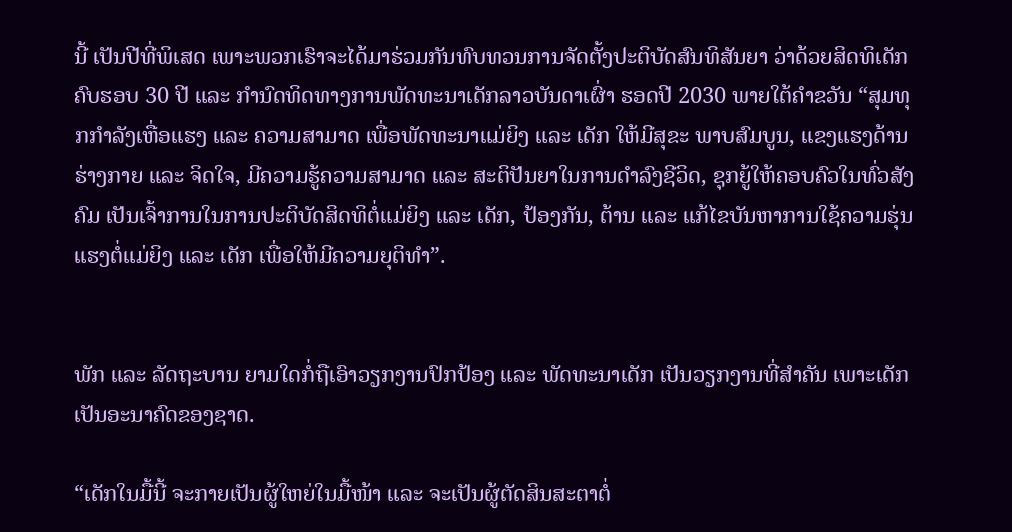ນີ້ ເປັນປີທີ່ພິເສດ ເພາະພວກເຮົາຈະໄດ້ມາຮ່ວມກັນທົບທວນການຈັດຕັ້ງປະຕິບັດສົນທິສັນຍາ ວ່າດ້ວຍສິດທິເດັກ ຄົບຮອບ 30 ປີ ແລະ ກໍານົດທິດທາງການພັດທະນາເດັກລາວບັນດາເຜົ່າ ຮອດປີ 2030 ພາຍໃຕ້ຄຳຂວັນ “ສຸມທຸກກຳລັງເຫື່ອແຮງ ແລະ ຄວາມສາມາດ ເພື່ອພັດທະນາແມ່ຍິງ ແລະ ເດັກ ໃຫ້ມີສຸຂະ ພາບສົມບູນ, ແຂງແຮງດ້ານຮ່າງກາຍ ແລະ ຈິດໃຈ, ມີຄວາມຮູ້ຄວາມສາມາດ ແລະ ສະຕິປັນຍາໃນການດຳລົງຊີວິດ, ຊຸກຍູ້ໃຫ້ຄອບຄົວໃນທົ່ວສັງຄົມ ເປັນເຈົ້າການໃນການປະຕິບັດສິດທິຕໍ່ແມ່ຍິງ ແລະ ເດັກ, ປ້ອງກັນ, ຕ້ານ ແລະ ແກ້ໄຂບັນຫາການໃຊ້ຄວາມຮຸ່ນແຮງຕໍ່ແມ່ຍິງ ແລະ ເດັກ ເພື່ອໃຫ້ມີຄວາມຍຸຕິທຳ”.


ພັກ ແລະ ລັດຖະບານ ຍາມໃດກໍ່ຖືເອົາວຽກງານປົກປ້ອງ ແລະ ພັດທະນາເດັກ ເປັນວຽກງານທີ່ສຳຄັນ ເພາະເດັກເປັນອະນາຄົດຂອງຊາດ.

“ເດັກໃນມື້ນີ້ ຈະກາຍເປັນຜູ້ໃຫຍ່ໃນມື້ໜ້າ ແລະ ຈະເປັນຜູ້ຕັດສິນສະຕາຕໍ່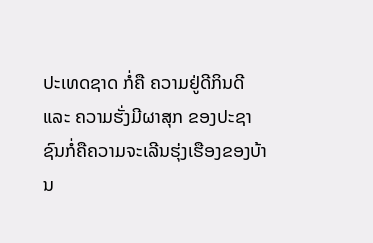ປະເທດຊາດ ກໍ່ຄື ຄວາມຢູ່ດີກິນດີ ແລະ ຄວາມຮັ່ງມີຜາສຸກ ຂອງປະຊາຊົນກໍ່ຄືຄວາມຈະເລີນຮຸ່ງເຮືອງຂອງບ້ານ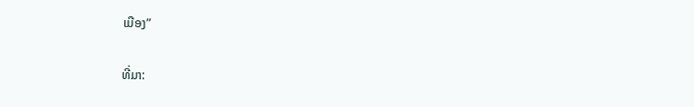ເມືອງ”

ທີ່ມາ: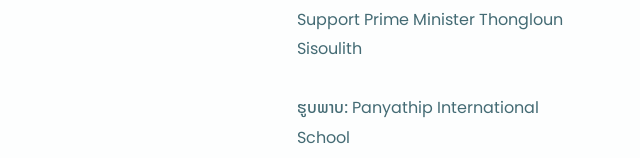Support Prime Minister Thongloun Sisoulith

ຮູບພາບ: Panyathip International School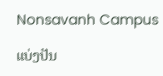Nonsavanh Campus

ແບ່ງປັນ